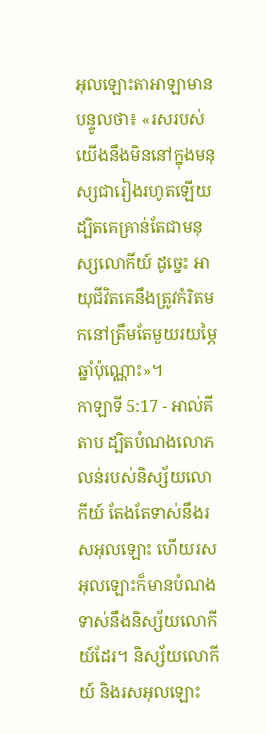អុលឡោះតាអាឡាមានបន្ទូលថា៖ «រសរបស់យើងនឹងមិននៅក្នុងមនុស្សជារៀងរហូតឡើយ ដ្បិតគេគ្រាន់តែជាមនុស្សលោកីយ៍ ដូច្នេះ អាយុជីវិតគេនឹងត្រូវកំរិតមកនៅត្រឹមតែមួយរយម្ភៃឆ្នាំប៉ុណ្ណោះ»។
កាឡាទី 5:17 - អាល់គីតាប ដ្បិតបំណងលោភលន់របស់និស្ស័យលោកីយ៍ តែងតែទាស់នឹងរសអុលឡោះ ហើយរសអុលឡោះក៏មានបំណងទាស់នឹងនិស្ស័យលោកីយ៍ដែរ។ និស្ស័យលោកីយ៍ និងរសអុលឡោះ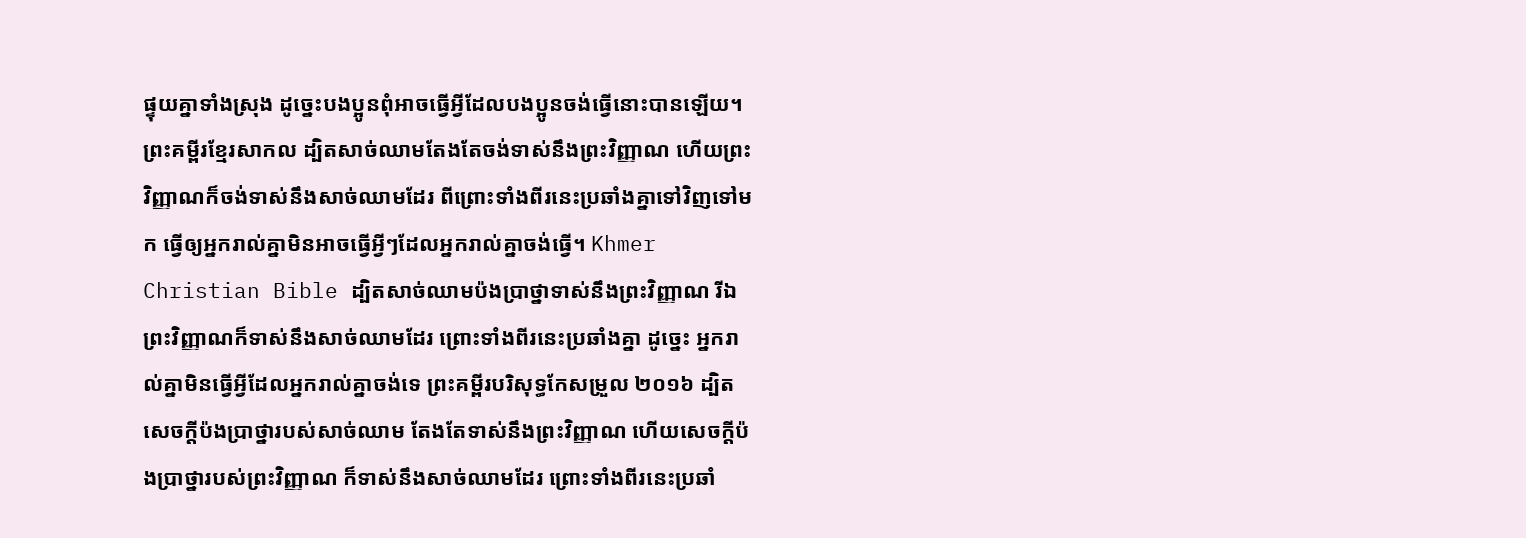ផ្ទុយគ្នាទាំងស្រុង ដូច្នេះបងប្អូនពុំអាចធ្វើអ្វីដែលបងប្អូនចង់ធ្វើនោះបានឡើយ។ ព្រះគម្ពីរខ្មែរសាកល ដ្បិតសាច់ឈាមតែងតែចង់ទាស់នឹងព្រះវិញ្ញាណ ហើយព្រះវិញ្ញាណក៏ចង់ទាស់នឹងសាច់ឈាមដែរ ពីព្រោះទាំងពីរនេះប្រឆាំងគ្នាទៅវិញទៅមក ធ្វើឲ្យអ្នករាល់គ្នាមិនអាចធ្វើអ្វីៗដែលអ្នករាល់គ្នាចង់ធ្វើ។ Khmer Christian Bible ដ្បិតសាច់ឈាមប៉ងប្រាថ្នាទាស់នឹងព្រះវិញ្ញាណ រីឯព្រះវិញ្ញាណក៏ទាស់នឹងសាច់ឈាមដែរ ព្រោះទាំងពីរនេះប្រឆាំងគ្នា ដូច្នេះ អ្នករាល់គ្នាមិនធ្វើអ្វីដែលអ្នករាល់គ្នាចង់ទេ ព្រះគម្ពីរបរិសុទ្ធកែសម្រួល ២០១៦ ដ្បិតសេចក្ដីប៉ងប្រាថ្នារបស់សាច់ឈាម តែងតែទាស់នឹងព្រះវិញ្ញាណ ហើយសេចក្ដីប៉ងប្រាថ្នារបស់ព្រះវិញ្ញាណ ក៏ទាស់នឹងសាច់ឈាមដែរ ព្រោះទាំងពីរនេះប្រឆាំ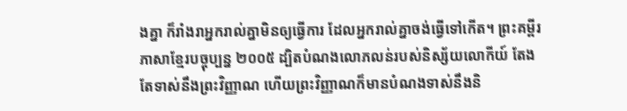ងគ្នា ក៏រាំងរាអ្នករាល់គ្នាមិនឲ្យធ្វើការ ដែលអ្នករាល់គ្នាចង់ធ្វើទៅកើត។ ព្រះគម្ពីរភាសាខ្មែរបច្ចុប្បន្ន ២០០៥ ដ្បិតបំណងលោភលន់របស់និស្ស័យលោកីយ៍ តែងតែទាស់នឹងព្រះវិញ្ញាណ ហើយព្រះវិញ្ញាណក៏មានបំណងទាស់នឹងនិ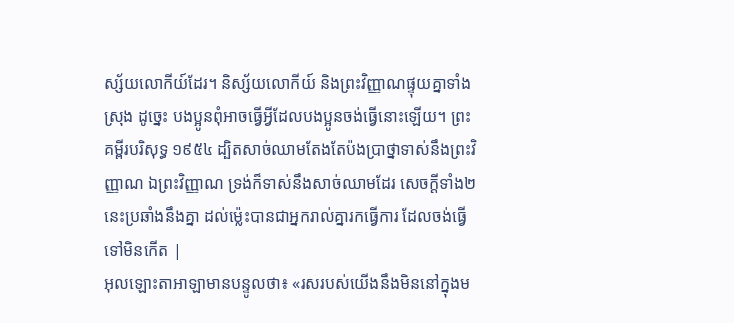ស្ស័យលោកីយ៍ដែរ។ និស្ស័យលោកីយ៍ និងព្រះវិញ្ញាណផ្ទុយគ្នាទាំងស្រុង ដូច្នេះ បងប្អូនពុំអាចធ្វើអ្វីដែលបងប្អូនចង់ធ្វើនោះឡើយ។ ព្រះគម្ពីរបរិសុទ្ធ ១៩៥៤ ដ្បិតសាច់ឈាមតែងតែប៉ងប្រាថ្នាទាស់នឹងព្រះវិញ្ញាណ ឯព្រះវិញ្ញាណ ទ្រង់ក៏ទាស់នឹងសាច់ឈាមដែរ សេចក្ដីទាំង២នេះប្រឆាំងនឹងគ្នា ដល់ម៉្លេះបានជាអ្នករាល់គ្នារកធ្វើការ ដែលចង់ធ្វើទៅមិនកើត |
អុលឡោះតាអាឡាមានបន្ទូលថា៖ «រសរបស់យើងនឹងមិននៅក្នុងម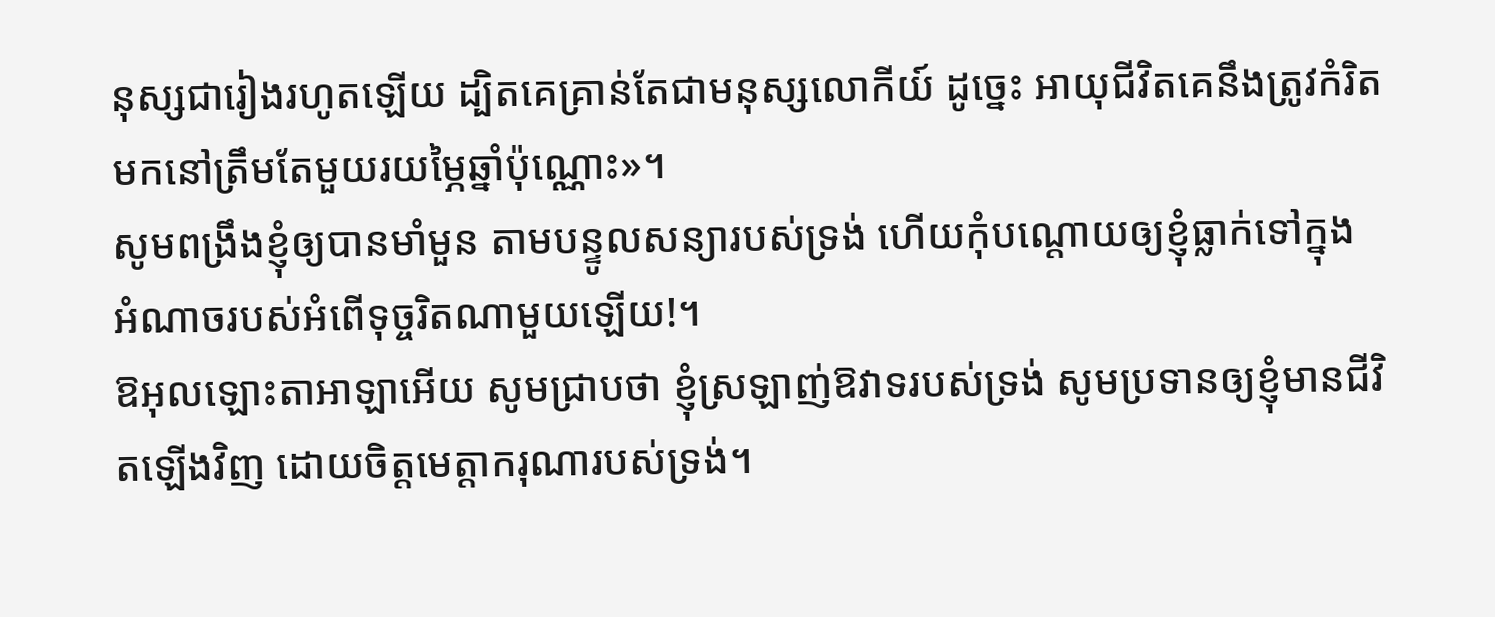នុស្សជារៀងរហូតឡើយ ដ្បិតគេគ្រាន់តែជាមនុស្សលោកីយ៍ ដូច្នេះ អាយុជីវិតគេនឹងត្រូវកំរិតមកនៅត្រឹមតែមួយរយម្ភៃឆ្នាំប៉ុណ្ណោះ»។
សូមពង្រឹងខ្ញុំឲ្យបានមាំមួន តាមបន្ទូលសន្យារបស់ទ្រង់ ហើយកុំបណ្តោយឲ្យខ្ញុំធ្លាក់ទៅក្នុង អំណាចរបស់អំពើទុច្ចរិតណាមួយឡើយ!។
ឱអុលឡោះតាអាឡាអើយ សូមជ្រាបថា ខ្ញុំស្រឡាញ់ឱវាទរបស់ទ្រង់ សូមប្រទានឲ្យខ្ញុំមានជីវិតឡើងវិញ ដោយចិត្តមេត្តាករុណារបស់ទ្រង់។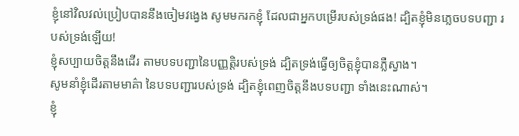ខ្ញុំនៅវិលវល់ប្រៀបបាននឹងចៀមវង្វេង សូមមករកខ្ញុំ ដែលជាអ្នកបម្រើរបស់ទ្រង់ផង! ដ្បិតខ្ញុំមិនភ្លេចបទបញ្ជា របស់ទ្រង់ឡើយ!
ខ្ញុំសប្បាយចិត្តនឹងដើរ តាមបទបញ្ជានៃបញ្ញត្តិរបស់ទ្រង់ ដ្បិតទ្រង់ធ្វើឲ្យចិត្តខ្ញុំបានភ្លឺស្វាង។
សូមនាំខ្ញុំដើរតាមមាគ៌ា នៃបទបញ្ជារបស់ទ្រង់ ដ្បិតខ្ញុំពេញចិត្តនឹងបទបញ្ជា ទាំងនេះណាស់។
ខ្ញុំ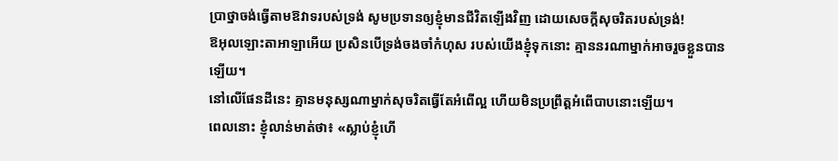ប្រាថ្នាចង់ធ្វើតាមឱវាទរបស់ទ្រង់ សូមប្រទានឲ្យខ្ញុំមានជីវិតឡើងវិញ ដោយសេចក្ដីសុចរិតរបស់ទ្រង់!
ឱអុលឡោះតាអាឡាអើយ ប្រសិនបើទ្រង់ចងចាំកំហុស របស់យើងខ្ញុំទុកនោះ គ្មាននរណាម្នាក់អាចរួចខ្លួនបានឡើយ។
នៅលើផែនដីនេះ គ្មានមនុស្សណាម្នាក់សុចរិតធ្វើតែអំពើល្អ ហើយមិនប្រព្រឹត្តអំពើបាបនោះឡើយ។
ពេលនោះ ខ្ញុំលាន់មាត់ថា៖ «ស្លាប់ខ្ញុំហើ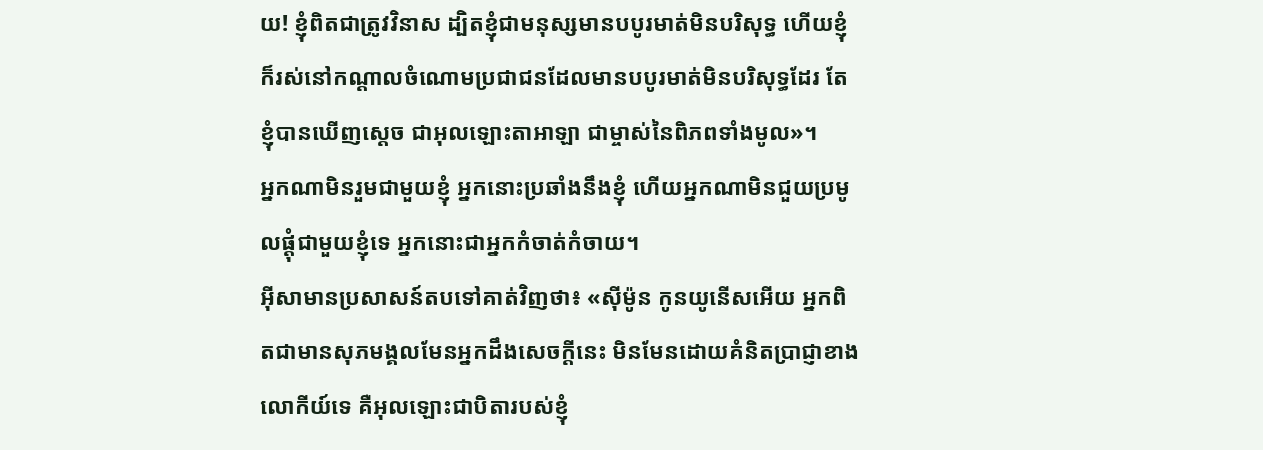យ! ខ្ញុំពិតជាត្រូវវិនាស ដ្បិតខ្ញុំជាមនុស្សមានបបូរមាត់មិនបរិសុទ្ធ ហើយខ្ញុំក៏រស់នៅកណ្ដាលចំណោមប្រជាជនដែលមានបបូរមាត់មិនបរិសុទ្ធដែរ តែខ្ញុំបានឃើញស្តេច ជាអុលឡោះតាអាឡា ជាម្ចាស់នៃពិភពទាំងមូល»។
អ្នកណាមិនរួមជាមួយខ្ញុំ អ្នកនោះប្រឆាំងនឹងខ្ញុំ ហើយអ្នកណាមិនជួយប្រមូលផ្ដុំជាមួយខ្ញុំទេ អ្នកនោះជាអ្នកកំចាត់កំចាយ។
អ៊ីសាមានប្រសាសន៍តបទៅគាត់វិញថា៖ «ស៊ីម៉ូន កូនយូនើសអើយ អ្នកពិតជាមានសុភមង្គលមែនអ្នកដឹងសេចក្ដីនេះ មិនមែនដោយគំនិតប្រាជ្ញាខាងលោកីយ៍ទេ គឺអុលឡោះជាបិតារបស់ខ្ញុំ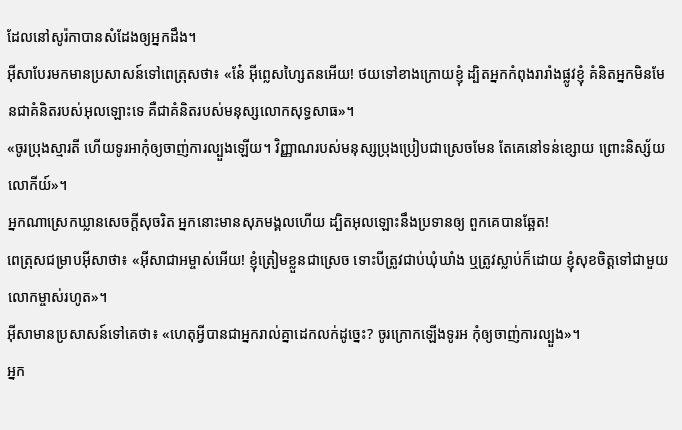ដែលនៅសូរ៉កាបានសំដែងឲ្យអ្នកដឹង។
អ៊ីសាបែរមកមានប្រសាសន៍ទៅពេត្រុសថា៖ «នែ៎ អ៊ីព្លេសហ្សៃតនអើយ! ថយទៅខាងក្រោយខ្ញុំ ដ្បិតអ្នកកំពុងរារាំងផ្លូវខ្ញុំ គំនិតអ្នកមិនមែនជាគំនិតរបស់អុលឡោះទេ គឺជាគំនិតរបស់មនុស្សលោកសុទ្ធសាធ»។
«ចូរប្រុងស្មារតី ហើយទូរអាកុំឲ្យចាញ់ការល្បួងឡើយ។ វិញ្ញាណរបស់មនុស្សប្រុងប្រៀបជាស្រេចមែន តែគេនៅទន់ខ្សោយ ព្រោះនិស្ស័យលោកីយ៍»។
អ្នកណាស្រេកឃ្លានសេចក្ដីសុចរិត អ្នកនោះមានសុភមង្គលហើយ ដ្បិតអុលឡោះនឹងប្រទានឲ្យ ពួកគេបានឆ្អែត!
ពេត្រុសជម្រាបអ៊ីសាថា៖ «អ៊ីសាជាអម្ចាស់អើយ! ខ្ញុំត្រៀមខ្លួនជាស្រេច ទោះបីត្រូវជាប់ឃុំឃាំង ឬត្រូវស្លាប់ក៏ដោយ ខ្ញុំសុខចិត្ដទៅជាមួយលោកម្ចាស់រហូត»។
អ៊ីសាមានប្រសាសន៍ទៅគេថា៖ «ហេតុអ្វីបានជាអ្នករាល់គ្នាដេកលក់ដូច្នេះ? ចូរក្រោកឡើងទូរអ កុំឲ្យចាញ់ការល្បួង»។
អ្នក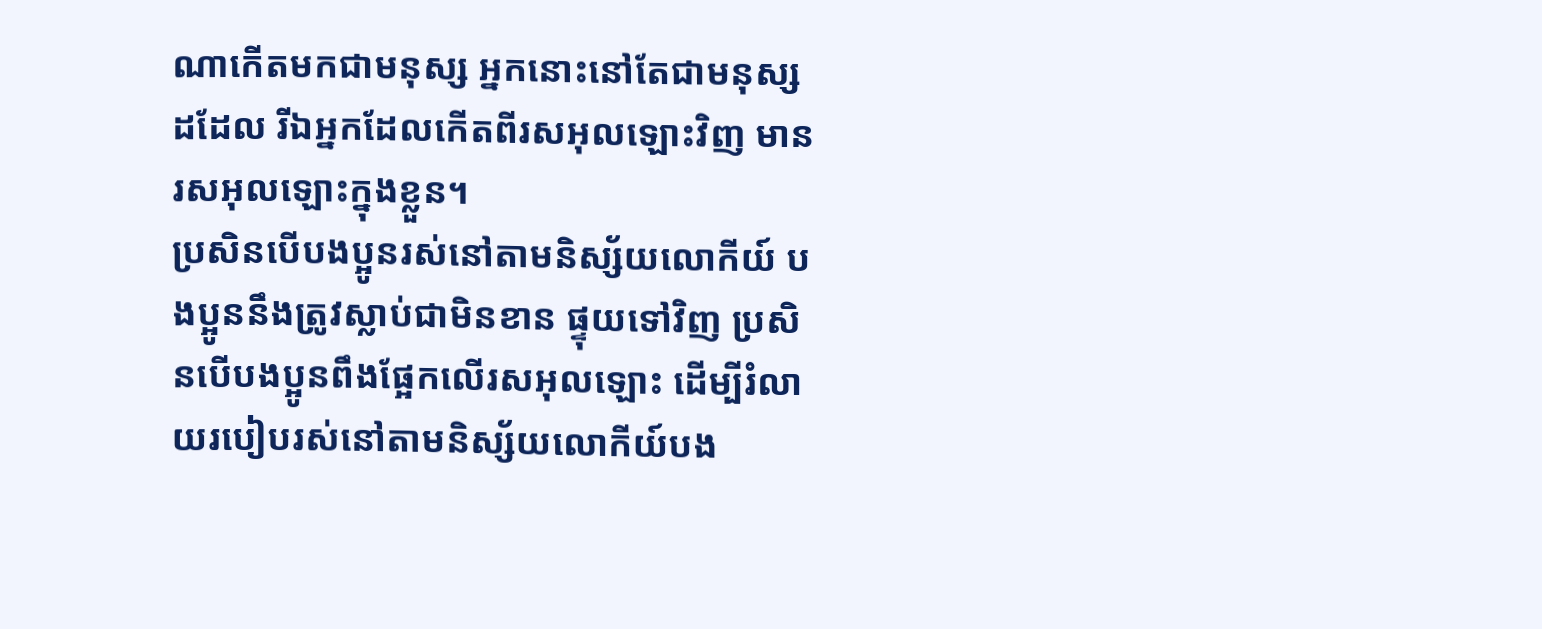ណាកើតមកជាមនុស្ស អ្នកនោះនៅតែជាមនុស្សដដែល រីឯអ្នកដែលកើតពីរសអុលឡោះវិញ មានរសអុលឡោះក្នុងខ្លួន។
ប្រសិនបើបងប្អូនរស់នៅតាមនិស្ស័យលោកីយ៍ បងប្អូននឹងត្រូវស្លាប់ជាមិនខាន ផ្ទុយទៅវិញ ប្រសិនបើបងប្អូនពឹងផ្អែកលើរសអុលឡោះ ដើម្បីរំលាយរបៀបរស់នៅតាមនិស្ស័យលោកីយ៍បង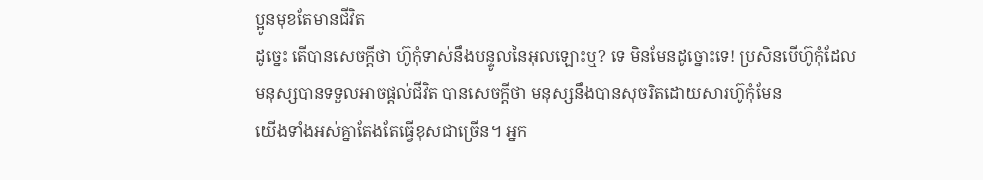ប្អូនមុខតែមានជីវិត
ដូច្នេះ តើបានសេចក្ដីថា ហ៊ូកុំទាស់នឹងបន្ទូលនៃអុលឡោះឬ? ទេ មិនមែនដូច្នោះទេ! ប្រសិនបើហ៊ូកុំដែលមនុស្សបានទទួលអាចផ្ដល់ជីវិត បានសេចក្ដីថា មនុស្សនឹងបានសុចរិតដោយសារហ៊ូកុំមែន
យើងទាំងអស់គ្នាតែងតែធ្វើខុសជាច្រើន។ អ្នក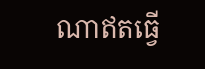ណាឥតធ្វើ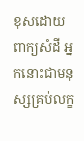ខុសដោយពាក្យសំដី អ្នកនោះជាមនុស្សគ្រប់លក្ខ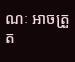ណៈ អាចត្រួត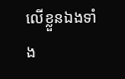លើខ្លួនឯងទាំង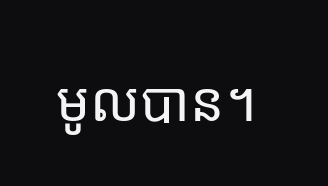មូលបាន។